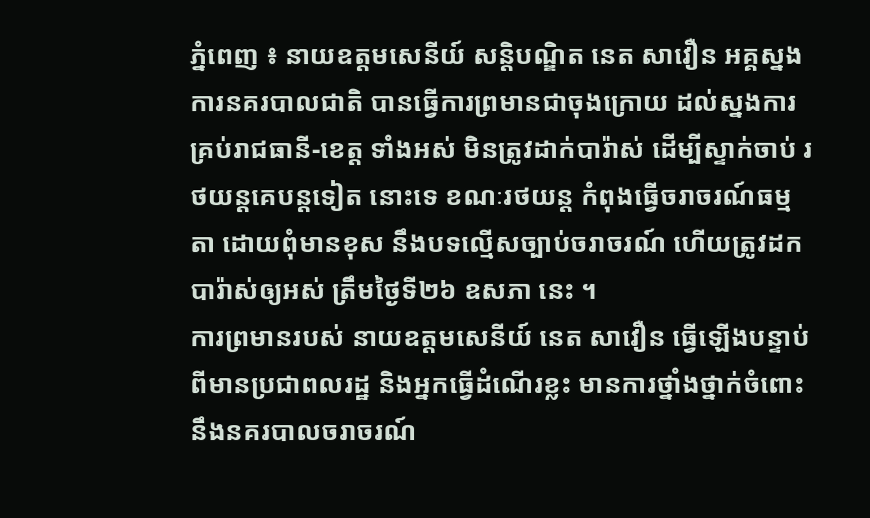ភ្នំពេញ ៖ នាយឧត្តមសេនីយ៍ សន្តិបណ្ឌិត នេត សាវឿន អគ្គស្នងការនគរបាលជាតិ បានធ្វើការព្រមានជាចុងក្រោយ ដល់ស្នងការ គ្រប់រាជធានី-ខេត្ត ទាំងអស់ មិនត្រូវដាក់បារ៉ាស់ ដើម្បីស្ទាក់ចាប់ រថយន្តគេបន្តទៀត នោះទេ ខណៈរថយន្ត កំពុងធ្វើចរាចរណ៍ធម្មតា ដោយពុំមានខុស នឹងបទល្មើសច្បាប់ចរាចរណ៍ ហើយត្រូវដកបារ៉ាស់ឲ្យអស់ ត្រឹមថ្ងៃទី២៦ ឧសភា នេះ ។
ការព្រមានរបស់ នាយឧត្តមសេនីយ៍ នេត សាវឿន ធ្វើឡើងបន្ទាប់ពីមានប្រជាពលរដ្ឋ និងអ្នកធ្វើដំណើរខ្លះ មានការថ្នាំងថ្នាក់ចំពោះ នឹងនគរបាលចរាចរណ៍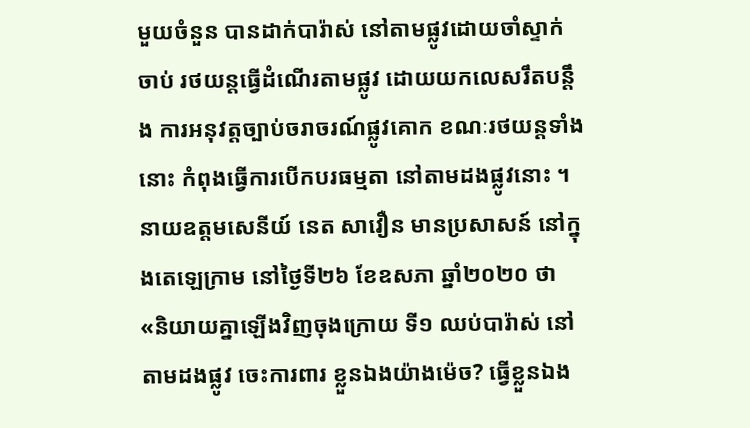មួយចំនួន បានដាក់បារ៉ាស់ នៅតាមផ្លូវដោយចាំស្ទាក់ចាប់ រថយន្តធ្វើដំណើរតាមផ្លូវ ដោយយកលេសរឹតបន្តឹង ការអនុវត្តច្បាប់ចរាចរណ៍ផ្លូវគោក ខណៈរថយន្តទាំងនោះ កំពុងធ្វើការបើកបរធម្មតា នៅតាមដងផ្លូវនោះ ។
នាយឧត្តមសេនីយ៍ នេត សាវឿន មានប្រសាសន៍ នៅក្នុងតេឡេក្រាម នៅថ្ងៃទី២៦ ខែឧសភា ឆ្នាំ២០២០ ថា «និយាយគ្នាឡើងវិញចុងក្រោយ ទី១ ឈប់បារ៉ាស់ នៅតាមដងផ្លូវ ចេះការពារ ខ្លួនឯងយ៉ាងម៉េច? ធ្វើខ្លួនឯង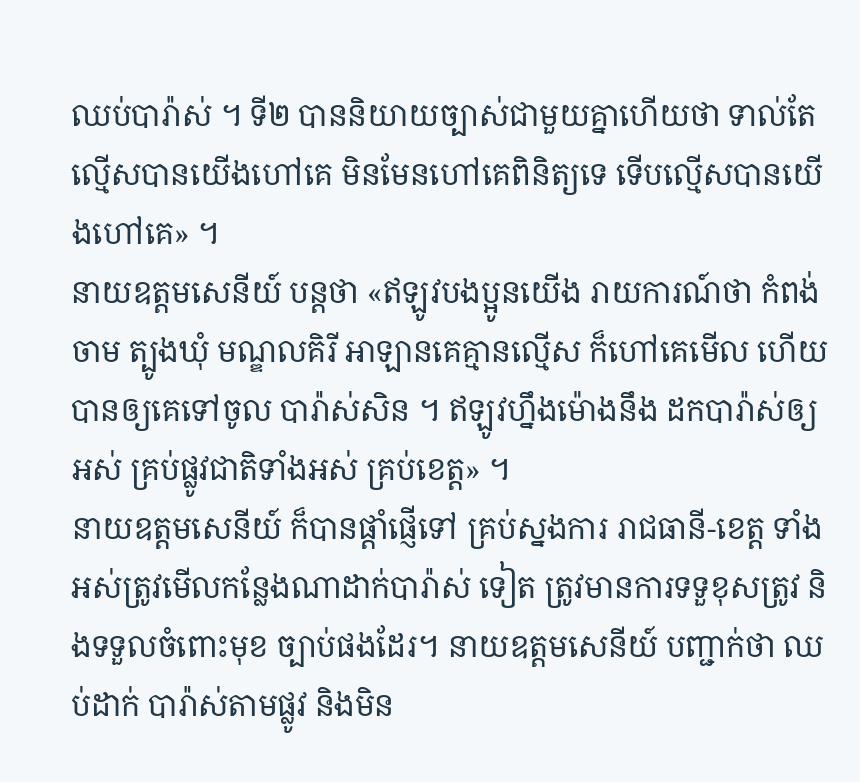ឈប់បារ៉ាស់ ។ ទី២ បាននិយាយច្បាស់ជាមួយគ្នាហើយថា ទាល់តែ ល្មើសបានយើងហៅគេ មិនមែនហៅគេពិនិត្យទេ ទើបល្មើសបានយើងហៅគេ» ។
នាយឧត្តមសេនីយ៍ បន្ដថា «ឥឡូវបងប្អូនយើង រាយការណ៍ថា កំពង់ចាម ត្បូងឃុំ មណ្ឌលគិរី អាឡានគេគ្មានល្មើស ក៏ហៅគេមើល ហើយបានឲ្យគេទៅចូល បារ៉ាស់សិន ។ ឥឡូវហ្នឹងម៉ោងនឹង ដកបារ៉ាស់ឲ្យអស់ គ្រប់ផ្លូវជាតិទាំងអស់ គ្រប់ខេត្ត» ។
នាយឧត្តមសេនីយ៍ ក៏បានផ្ដាំផ្ញើទៅ គ្រប់ស្នងការ រាជធានី-ខេត្ត ទាំងអស់ត្រូវមើលកន្លែងណាដាក់បារ៉ាស់ ទៀត ត្រូវមានការទទួខុសត្រូវ និងទទួលចំពោះមុខ ច្បាប់ផងដែរ។ នាយឧត្តមសេនីយ៍ បញ្ជាក់ថា ឈប់ដាក់ បារ៉ាស់តាមផ្លូវ និងមិន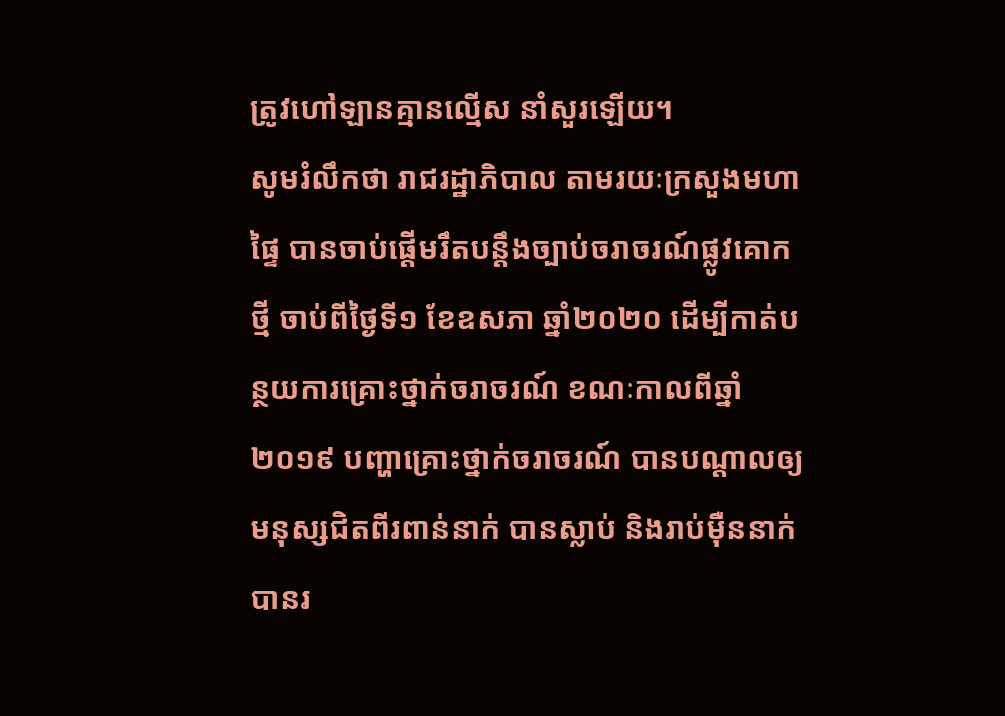ត្រូវហៅឡានគ្មានល្មើស នាំសួរឡើយ។
សូមរំលឹកថា រាជរដ្ឋាភិបាល តាមរយៈក្រសួងមហាផ្ទៃ បានចាប់ផ្តើមរឹតបន្តឹងច្បាប់ចរាចរណ៍ផ្លូវគោកថ្មី ចាប់ពីថ្ងៃទី១ ខែឧសភា ឆ្នាំ២០២០ ដើម្បីកាត់បន្ថយការគ្រោះថ្នាក់ចរាចរណ៍ ខណៈកាលពីឆ្នាំ២០១៩ បញ្ហាគ្រោះថ្នាក់ចរាចរណ៍ បានបណ្តាលឲ្យមនុស្សជិតពីរពាន់នាក់ បានស្លាប់ និងរាប់ម៉ឺននាក់ បានរ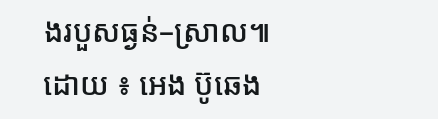ងរបួសធ្ងន់–ស្រាល៕
ដោយ ៖ អេង ប៊ូឆេង